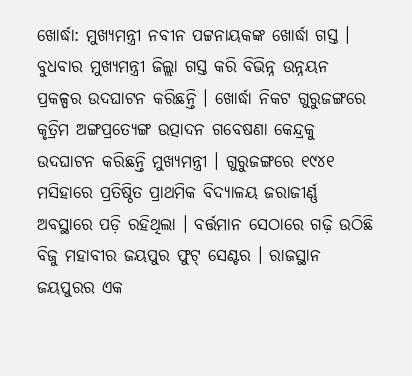ଖୋର୍ଦ୍ଧା: ମୁଖ୍ୟମନ୍ତ୍ରୀ ନବୀନ ପଟ୍ଟନାୟକଙ୍କ ଖୋର୍ଦ୍ଧା ଗସ୍ତ । ବୁଧବାର ମୁଖ୍ୟମନ୍ତ୍ରୀ ଜିଲ୍ଲା ଗସ୍ତ କରି ବିଭିନ୍ନ ଉନ୍ନୟନ ପ୍ରକଳ୍ପର ଉଦଘାଟନ କରିଛନ୍ତି । ଖୋର୍ଦ୍ଧା ନିକଟ ଗୁରୁଜଙ୍ଗରେ କୃତ୍ରିମ ଅଙ୍ଗପ୍ରତ୍ୟେଙ୍ଗ ଉତ୍ପାଦନ ଗବେଷଣା କେନ୍ଦ୍ରକୁ ଉଦଘାଟନ କରିଛନ୍ତି ମୁଖ୍ୟମନ୍ତ୍ରୀ । ଗୁରୁଜଙ୍ଗରେ ୧୯୪୧ ମସିହାରେ ପ୍ରତିଷ୍ଠିତ ପ୍ରାଥମିକ ବିଦ୍ୟାଳୟ ଜରାଜୀର୍ଣ୍ଣ ଅବସ୍ଥାରେ ପଡ଼ି ରହିଥିଲା । ବର୍ତ୍ତମାନ ସେଠାରେ ଗଢ଼ି ଉଠିଛି ବିଜୁ ମହାବୀର ଜୟପୁର ଫୁଟ୍ ସେଣ୍ଟର । ରାଜସ୍ଥାନ ଜୟପୁରର ଏକ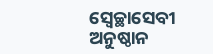ସ୍ବେଚ୍ଛାସେବୀ ଅନୁଷ୍ଠାନ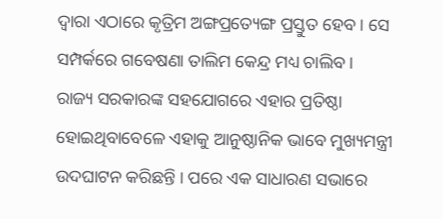ଦ୍ବାରା ଏଠାରେ କୃତ୍ରିମ ଅଙ୍ଗପ୍ରତ୍ୟେଙ୍ଗ ପ୍ରସ୍ତୁତ ହେବ । ସେ ସମ୍ପର୍କରେ ଗବେଷଣା ତାଲିମ କେନ୍ଦ୍ର ମଧ୍ୟ ଚାଲିବ ।
ରାଜ୍ୟ ସରକାରଙ୍କ ସହଯୋଗରେ ଏହାର ପ୍ରତିଷ୍ଠା ହୋଇଥିବାବେଳେ ଏହାକୁ ଆନୁଷ୍ଠାନିକ ଭାବେ ମୁଖ୍ୟମନ୍ତ୍ରୀ ଉଦଘାଟନ କରିଛନ୍ତି । ପରେ ଏକ ସାଧାରଣ ସଭାରେ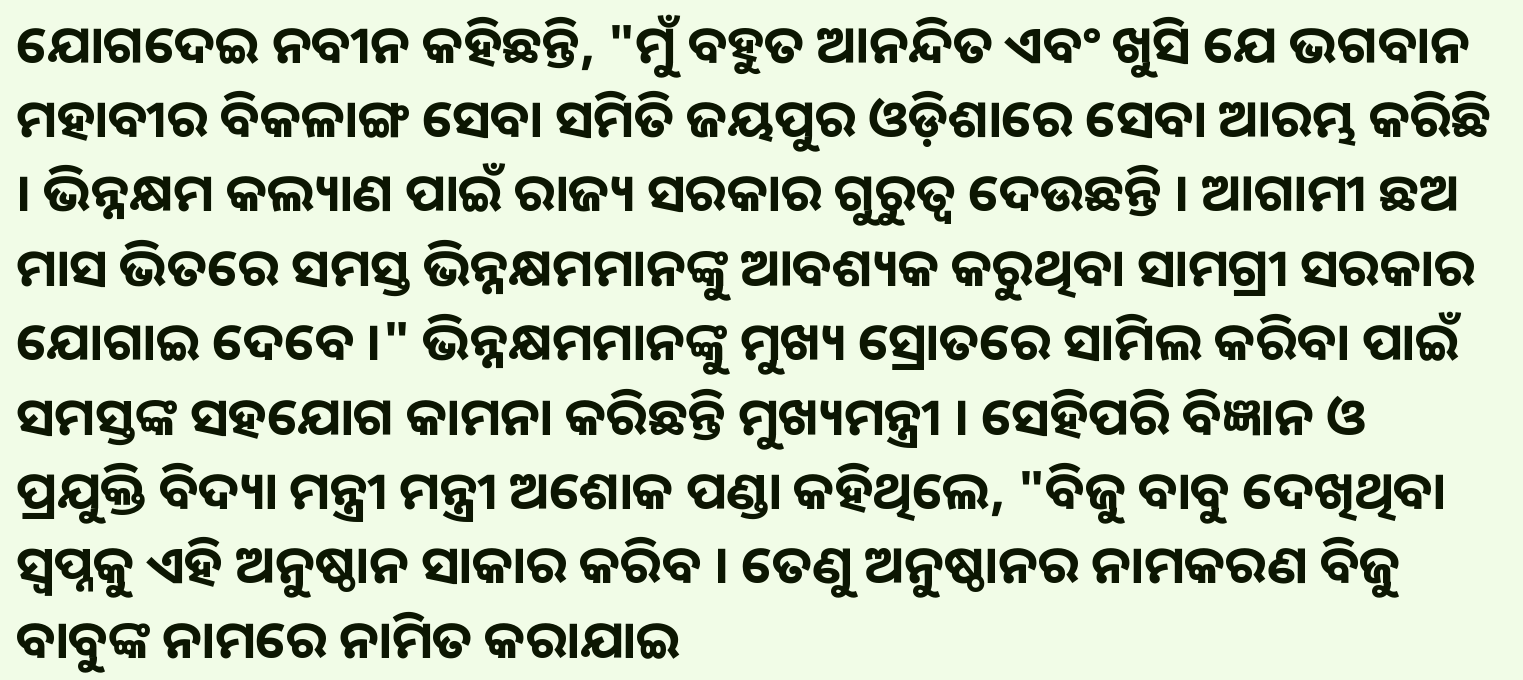ଯୋଗଦେଇ ନବୀନ କହିଛନ୍ତି, "ମୁଁ ବହୁତ ଆନନ୍ଦିତ ଏବଂ ଖୁସି ଯେ ଭଗବାନ ମହାବୀର ବିକଳାଙ୍ଗ ସେବା ସମିତି ଜୟପୁର ଓଡ଼ିଶାରେ ସେବା ଆରମ୍ଭ କରିଛି । ଭିନ୍ନକ୍ଷମ କଲ୍ୟାଣ ପାଇଁ ରାଜ୍ୟ ସରକାର ଗୁରୁତ୍ୱ ଦେଉଛନ୍ତି । ଆଗାମୀ ଛଅ ମାସ ଭିତରେ ସମସ୍ତ ଭିନ୍ନକ୍ଷମମାନଙ୍କୁ ଆବଶ୍ୟକ କରୁଥିବା ସାମଗ୍ରୀ ସରକାର ଯୋଗାଇ ଦେବେ ।" ଭିନ୍ନକ୍ଷମମାନଙ୍କୁ ମୁଖ୍ୟ ସ୍ରୋତରେ ସାମିଲ କରିବା ପାଇଁ ସମସ୍ତଙ୍କ ସହଯୋଗ କାମନା କରିଛନ୍ତି ମୁଖ୍ୟମନ୍ତ୍ରୀ । ସେହିପରି ବିଜ୍ଞାନ ଓ ପ୍ରଯୁକ୍ତି ବିଦ୍ୟା ମନ୍ତ୍ରୀ ମନ୍ତ୍ରୀ ଅଶୋକ ପଣ୍ଡା କହିଥିଲେ, "ବିଜୁ ବାବୁ ଦେଖିଥିବା ସ୍ୱପ୍ନକୁ ଏହି ଅନୁଷ୍ଠାନ ସାକାର କରିବ । ତେଣୁ ଅନୁଷ୍ଠାନର ନାମକରଣ ବିଜୁ ବାବୁଙ୍କ ନାମରେ ନାମିତ କରାଯାଇ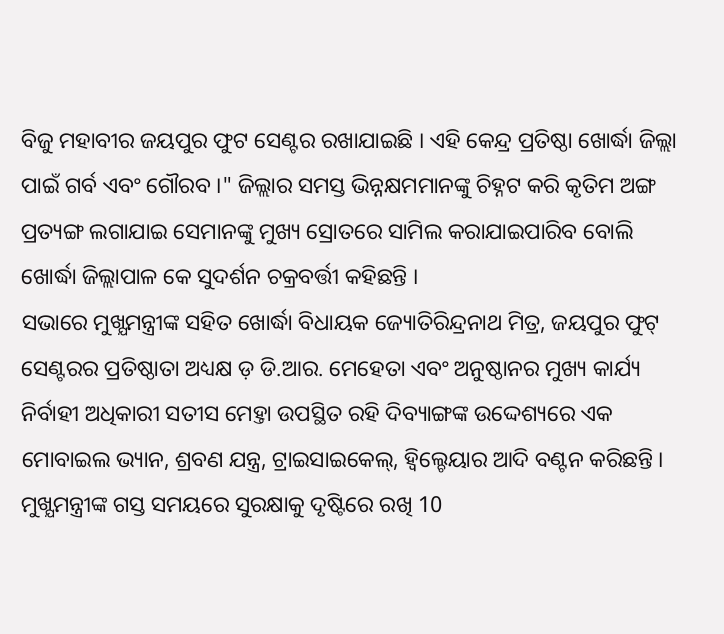ବିଜୁ ମହାବୀର ଜୟପୁର ଫୁଟ ସେଣ୍ଟର ରଖାଯାଇଛି । ଏହି କେନ୍ଦ୍ର ପ୍ରତିଷ୍ଠା ଖୋର୍ଦ୍ଧା ଜିଲ୍ଲା ପାଇଁ ଗର୍ବ ଏବଂ ଗୌରବ ।" ଜିଲ୍ଲାର ସମସ୍ତ ଭିନ୍ନକ୍ଷମମାନଙ୍କୁ ଚିହ୍ନଟ କରି କୃତିମ ଅଙ୍ଗ ପ୍ରତ୍ୟଙ୍ଗ ଲଗାଯାଇ ସେମାନଙ୍କୁ ମୁଖ୍ୟ ସ୍ରୋତରେ ସାମିଲ କରାଯାଇପାରିବ ବୋଲି ଖୋର୍ଦ୍ଧା ଜିଲ୍ଲାପାଳ କେ ସୁଦର୍ଶନ ଚକ୍ରବର୍ତ୍ତୀ କହିଛନ୍ତି ।
ସଭାରେ ମୁଖ୍ଯମନ୍ତ୍ରୀଙ୍କ ସହିତ ଖୋର୍ଦ୍ଧା ବିଧାୟକ ଜ୍ୟୋତିରିନ୍ଦ୍ରନାଥ ମିତ୍ର, ଜୟପୁର ଫୁଟ୍ ସେଣ୍ଟରର ପ୍ରତିଷ୍ଠାତା ଅଧ୍ୟକ୍ଷ ଡ଼ ଡି.ଆର. ମେହେତା ଏବଂ ଅନୁଷ୍ଠାନର ମୁଖ୍ୟ କାର୍ଯ୍ୟ ନିର୍ବାହୀ ଅଧିକାରୀ ସତୀସ ମେହ୍ତା ଉପସ୍ଥିତ ରହି ଦିବ୍ୟାଙ୍ଗଙ୍କ ଉଦ୍ଦେଶ୍ୟରେ ଏକ ମୋବାଇଲ ଭ୍ୟାନ, ଶ୍ରବଣ ଯନ୍ତ୍ର, ଟ୍ରାଇସାଇକେଲ୍, ହ୍ୱିଲ୍ଚେୟାର ଆଦି ବଣ୍ଟନ କରିଛନ୍ତି । ମୁଖ୍ଯମନ୍ତ୍ରୀଙ୍କ ଗସ୍ତ ସମୟରେ ସୁରକ୍ଷାକୁ ଦୃଷ୍ଟିରେ ରଖି 10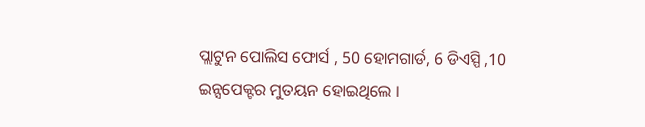ପ୍ଲାଟୁନ ପୋଲିସ ଫୋର୍ସ , 50 ହୋମଗାର୍ଡ, 6 ଡିଏସ୍ପି ,10 ଇନ୍ସପେକ୍ଟର ମୁତୟନ ହୋଇଥିଲେ ।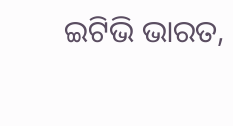ଇଟିଭି ଭାରତ,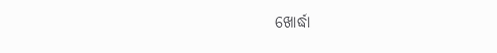ଖୋର୍ଦ୍ଧା